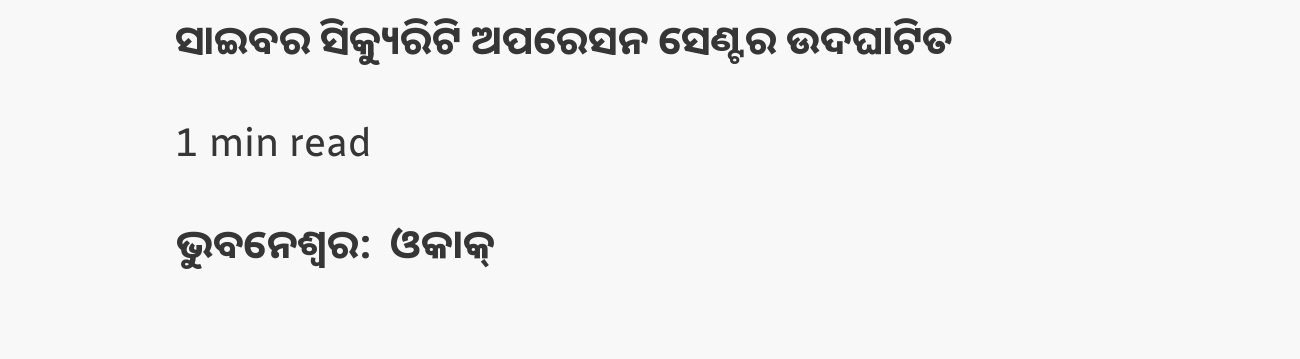ସାଇବର ସିକ୍ୟୁରିଟି ଅପରେସନ ସେଣ୍ଟର ଉଦଘାଟିତ

1 min read

ଭୁବନେଶ୍ୱର:  ଓକାକ୍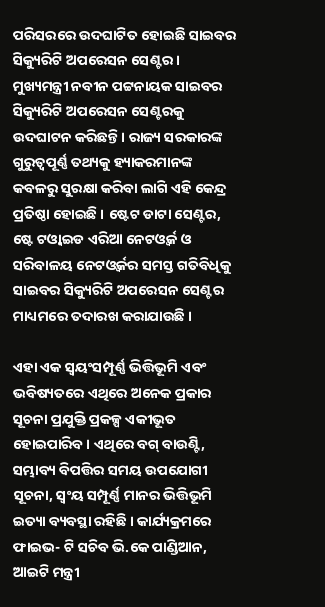ପରିସରରେ ଉଦଘାଟିତ ହୋଇଛି ସାଇବର ସିକ୍ୟୁରିଟି ଅପରେସନ ସେଣ୍ଟର । ମୁଖ୍ୟମନ୍ତ୍ରୀ ନବୀନ ପଟ୍ଟନାୟକ ସାଇବର ସିକ୍ୟୁରିଟି ଅପରେସନ ସେଣ୍ଟରକୁ ଉଦଘାଟନ କରିଛନ୍ତି। ରାଜ୍ୟ ସରକାରଙ୍କ ଗୁରୁତ୍ବପୂର୍ଣ୍ଣ ତଥ୍ୟକୁ ହ୍ୟାକରମାନଙ୍କ କବଳରୁ ସୁରକ୍ଷା କରିବା ଲାଗି ଏହି କେନ୍ଦ୍ର ପ୍ରତିଷ୍ଠା ହୋଇଛି । ଷ୍ଟେଟ ଡାଟା ସେଣ୍ଟର, ଷ୍ଟେ ଟଓ୍ବାଇଡ ଏରିଆ ନେଟଓ୍ବର୍କ ଓ ସରିବାଳୟ ନେଟଓ୍ବର୍କର ସମସ୍ତ ଗତିବିଧିକୁ ସାଇବର ସିକ୍ୟୁରିଟି ଅପରେସନ ସେଣ୍ଟର ମାଧ୍ୟମରେ ତଦାରଖ କରାଯାଉଛି ।

ଏହା ଏକ ସ୍ବୟଂସମ୍ପୂର୍ଣ୍ଣ ଭିତ୍ତିଭୂମି ଏବଂ ଭବିଷ୍ୟତରେ ଏଥିରେ ଅନେକ ପ୍ରକାର ସୂଚନା ପ୍ରଯୁକ୍ତି ପ୍ରକଳ୍ପ ଏକୀଭୂତ ହୋଇପାରିବ । ଏଥିରେ ବଗ୍ ବାଉଣ୍ଟି, ସମ୍ଭାବ୍ୟ ବିପତ୍ତିର ସମୟ ଉପଯୋଗୀ ସୂଚନା, ସ୍ବଂୟ ସମ୍ପୂର୍ଣ୍ଣ ମାନର ଭିତ୍ତିଭୂମି ଇତ୍ୟା ବ୍ୟବସ୍ଥା ରହିଛି । କାର୍ଯ୍ୟକ୍ରମରେ ଫାଇଭ- ଟି ସଚିବ ଭି.କେ ପାଣ୍ଡିଆନ, ଆଇଟି ମନ୍ତ୍ରୀ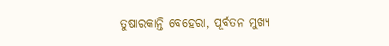ତୁଷାରକାନ୍ତି ବେହେରା, ପୂର୍ବତନ ମୁଖ୍ୟ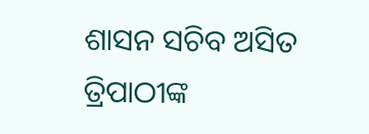ଶାସନ ସଚିବ ଅସିତ ତ୍ରିପାଠୀଙ୍କ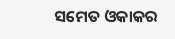ସମେତ ଓକାକର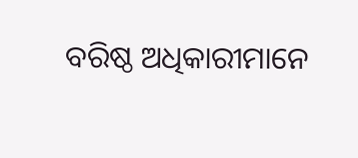ବରିଷ୍ଠ ଅଧିକାରୀମାନେ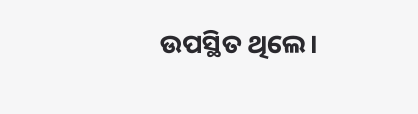ଉପସ୍ଥିତ ଥିଲେ।